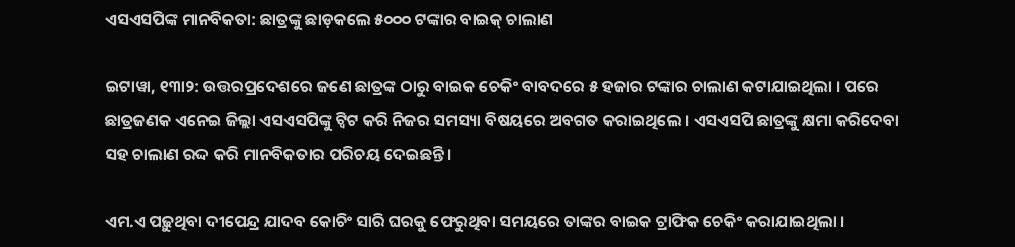ଏସଏସପିଙ୍କ ମାନବିକତା: ଛାତ୍ରଙ୍କୁ ଛାଡ଼କଲେ ୫୦୦୦ ଟଙ୍କାର ବାଇକ୍ ଚାଲାଣ

ଇଟାୱା, ୧୩ା୨: ଉତ୍ତରପ୍ରଦେଶରେ ଜଣେ ଛାତ୍ରଙ୍କ ଠାରୁ ବାଇକ ଚେକିଂ ବାବଦରେ ୫ ହଜାର ଟଙ୍କାର ଚାଲାଣ କଟାଯାଇଥିଲା । ପରେ ଛାତ୍ରଜଣକ ଏନେଇ ଜିଲ୍ଲା ଏସଏସପିଙ୍କୁ ଟ୍ୱିଟ କରି ନିଜର ସମସ୍ୟା ବିଷୟରେ ଅବଗତ କରାଇଥିଲେ । ଏସଏସପି ଛାତ୍ରଙ୍କୁ କ୍ଷମା କରିଦେବା ସହ ଚାଲାଣ ରଦ୍ଦ କରି ମାନବିକତାର ପରିଚୟ ଦେଇଛନ୍ତି ।

ଏମ.ଏ ପଢ଼ୁଥିବା ଦୀପେନ୍ଦ୍ର ଯାଦବ କୋଚିଂ ସାରି ଘରକୁ ଫେରୁଥିବା ସମୟରେ ତାଙ୍କର ବାଇକ ଟ୍ରାଫିକ ଚେକିଂ କରାଯାଇଥିଲା ।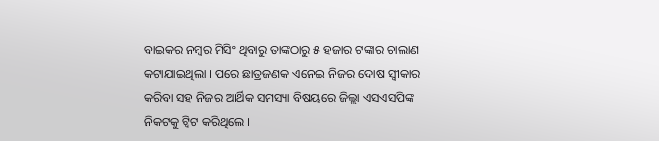ବାଇକର ନମ୍ବର ମିସିଂ ଥିବାରୁ ତାଙ୍କଠାରୁ ୫ ହଜାର ଟଙ୍କାର ଚାଲାଣ କଟାଯାଇଥିଲା । ପରେ ଛାତ୍ରଜଣକ ଏନେଇ ନିଜର ଦୋଷ ସ୍ୱୀକାର କରିବା ସହ ନିଜର ଆର୍ଥିକ ସମସ୍ୟା ବିଷୟରେ ଜିଲ୍ଲା ଏସଏସପିଙ୍କ ନିକଟକୁ ଟ୍ୱିଟ କରିଥିଲେ ।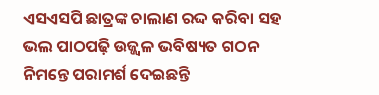ଏସଏସପି ଛାତ୍ରଙ୍କ ଚାଲାଣ ରଦ୍ଦ କରିବା ସହ ଭଲ ପାଠପଢ଼ି ଉଜ୍ଜ୍ୱଳ ଭବିଷ୍ୟତ ଗଠନ ନିମନ୍ତେ ପରାମର୍ଶ ଦେଇଛନ୍ତି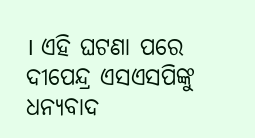। ଏହି ଘଟଣା ପରେ ଦୀପେନ୍ଦ୍ର ଏସଏସପିଙ୍କୁ ଧନ୍ୟବାଦ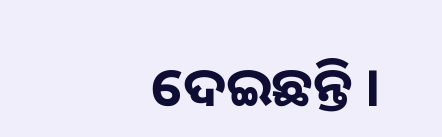ଦେଇଛନ୍ତି ।